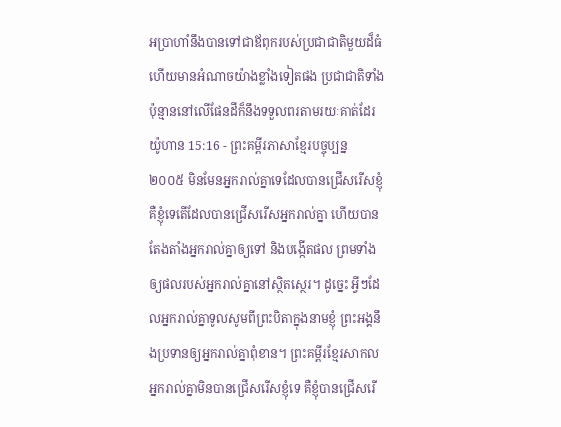អប្រាហាំនឹងបានទៅជាឪពុករបស់ប្រជាជាតិមួយដ៏ធំ ហើយមានអំណាចយ៉ាងខ្លាំងទៀតផង ប្រជាជាតិទាំងប៉ុន្មាននៅលើផែនដីក៏នឹងទទួលពរតាមរយៈគាត់ដែរ
យ៉ូហាន 15:16 - ព្រះគម្ពីរភាសាខ្មែរបច្ចុប្បន្ន ២០០៥ មិនមែនអ្នករាល់គ្នាទេដែលបានជ្រើសរើសខ្ញុំ គឺខ្ញុំទេតើដែលបានជ្រើសរើសអ្នករាល់គ្នា ហើយបានតែងតាំងអ្នករាល់គ្នាឲ្យទៅ និងបង្កើតផល ព្រមទាំងឲ្យផលរបស់អ្នករាល់គ្នានៅស្ថិតស្ថេរ។ ដូច្នេះ អ្វីៗដែលអ្នករាល់គ្នាទូលសូមពីព្រះបិតាក្នុងនាមខ្ញុំ ព្រះអង្គនឹងប្រទានឲ្យអ្នករាល់គ្នាពុំខាន។ ព្រះគម្ពីរខ្មែរសាកល អ្នករាល់គ្នាមិនបានជ្រើសរើសខ្ញុំទេ គឺខ្ញុំបានជ្រើសរើ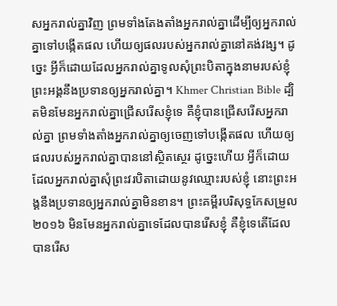សអ្នករាល់គ្នាវិញ ព្រមទាំងតែងតាំងអ្នករាល់គ្នាដើម្បីឲ្យអ្នករាល់គ្នាទៅបង្កើតផល ហើយឲ្យផលរបស់អ្នករាល់គ្នានៅគង់វង្ស។ ដូច្នេះ អ្វីក៏ដោយដែលអ្នករាល់គ្នាទូលសុំព្រះបិតាក្នុងនាមរបស់ខ្ញុំ ព្រះអង្គនឹងប្រទានឲ្យអ្នករាល់គ្នា។ Khmer Christian Bible ដ្បិតមិនមែនអ្នករាល់គ្នាជ្រើសរើសខ្ញុំទេ គឺខ្ញុំបានជ្រើសរើសអ្នករាល់គ្នា ព្រមទាំងតាំងអ្នករាល់គ្នាឲ្យចេញទៅបង្កើតផល ហើយឲ្យផលរបស់អ្នករាល់គ្នាបាននៅស្ថិតស្ថេរ ដូច្នេះហើយ អ្វីក៏ដោយដែលអ្នករាល់គ្នាសុំព្រះវរបិតាដោយនូវឈ្មោះរបស់ខ្ញុំ នោះព្រះអង្គនឹងប្រទានឲ្យអ្នករាល់គ្នាមិនខាន។ ព្រះគម្ពីរបរិសុទ្ធកែសម្រួល ២០១៦ មិនមែនអ្នករាល់គ្នាទេដែលបានរើសខ្ញុំ គឺខ្ញុំទេតើដែលបានរើស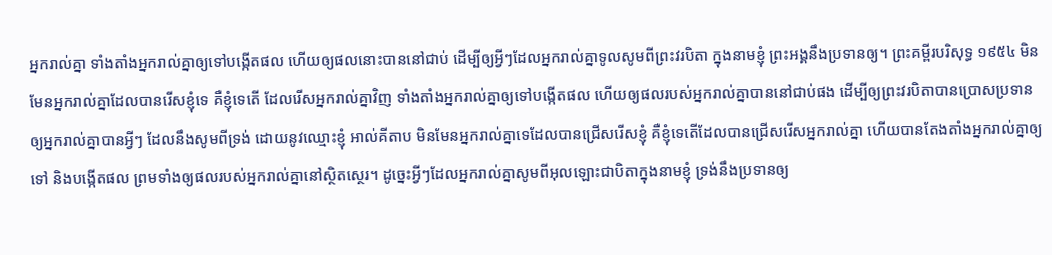អ្នករាល់គ្នា ទាំងតាំងអ្នករាល់គ្នាឲ្យទៅបង្កើតផល ហើយឲ្យផលនោះបាននៅជាប់ ដើម្បីឲ្យអ្វីៗដែលអ្នករាល់គ្នាទូលសូមពីព្រះវរបិតា ក្នុងនាមខ្ញុំ ព្រះអង្គនឹងប្រទានឲ្យ។ ព្រះគម្ពីរបរិសុទ្ធ ១៩៥៤ មិនមែនអ្នករាល់គ្នាដែលបានរើសខ្ញុំទេ គឺខ្ញុំទេតើ ដែលរើសអ្នករាល់គ្នាវិញ ទាំងតាំងអ្នករាល់គ្នាឲ្យទៅបង្កើតផល ហើយឲ្យផលរបស់អ្នករាល់គ្នាបាននៅជាប់ផង ដើម្បីឲ្យព្រះវរបិតាបានប្រោសប្រទានឲ្យអ្នករាល់គ្នាបានអ្វីៗ ដែលនឹងសូមពីទ្រង់ ដោយនូវឈ្មោះខ្ញុំ អាល់គីតាប មិនមែនអ្នករាល់គ្នាទេដែលបានជ្រើសរើសខ្ញុំ គឺខ្ញុំទេតើដែលបានជ្រើសរើសអ្នករាល់គ្នា ហើយបានតែងតាំងអ្នករាល់គ្នាឲ្យទៅ និងបង្កើតផល ព្រមទាំងឲ្យផលរបស់អ្នករាល់គ្នានៅស្ថិតស្ថេរ។ ដូច្នេះអ្វីៗដែលអ្នករាល់គ្នាសូមពីអុលឡោះជាបិតាក្នុងនាមខ្ញុំ ទ្រង់នឹងប្រទានឲ្យ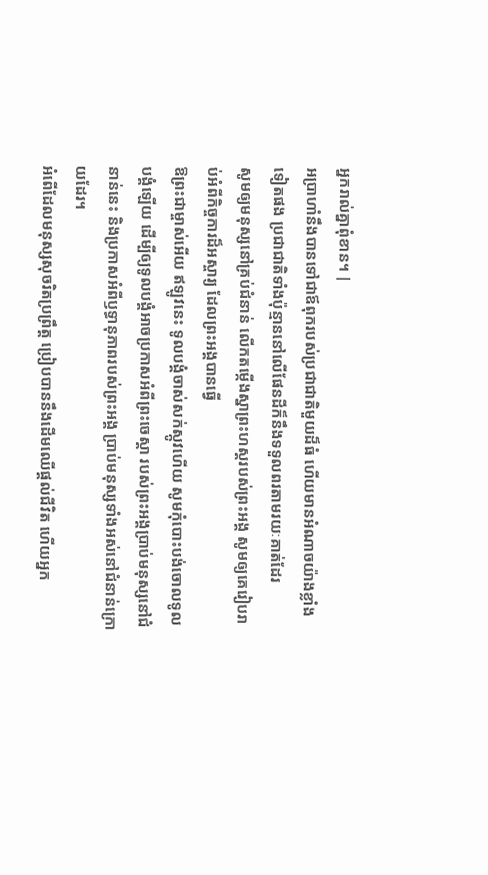អ្នករាល់គ្នាពុំខាន។ |
អប្រាហាំនឹងបានទៅជាឪពុករបស់ប្រជាជាតិមួយដ៏ធំ ហើយមានអំណាចយ៉ាងខ្លាំងទៀតផង ប្រជាជាតិទាំងប៉ុន្មាននៅលើផែនដីក៏នឹងទទួលពរតាមរយៈគាត់ដែរ
សូមឲ្យមនុស្សនៅគ្រប់ជំនាន់ លើកតម្កើងស្នាព្រះហស្ដរបស់ព្រះអង្គ សូមឲ្យគេរៀបរាប់អំពីកិច្ចការដ៏អស្ចារ្យ ដែលព្រះអង្គបានធ្វើ
ឱព្រះជាម្ចាស់អើយ ឥឡូវនេះ ទូលបង្គំចាស់សក់ស្កូវហើយ សូមកុំបោះបង់ចោលទូលបង្គំឡើយ ដើម្បីឲ្យទូលបង្គំអាចប្រកាសអំពីព្រះចេស្ដា របស់ព្រះអង្គប្រាប់មនុស្សនៅជំនាន់នេះ និងប្រកាសអំពីឫទ្ធានុភាពរបស់ព្រះអង្គ ប្រាប់មនុស្សទាំងអស់នៅជំនាន់ក្រោយដែរ។
អំពើដែលមនុស្សសុចរិតប្រព្រឹត្ត ប្រៀបបាននឹងដើមឈើផ្ដល់ជីវិត ហើយអ្នក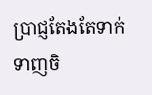ប្រាជ្ញតែងតែទាក់ទាញចិ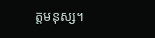ត្តមនុស្ស។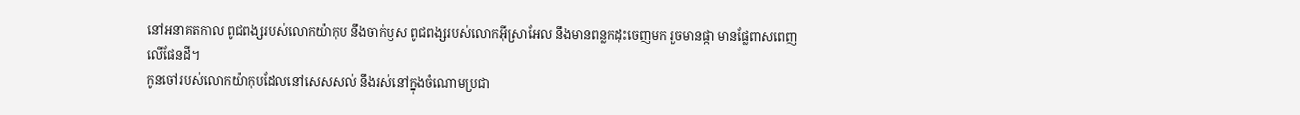នៅអនាគតកាល ពូជពង្សរបស់លោកយ៉ាកុប នឹងចាក់ឫស ពូជពង្សរបស់លោកអ៊ីស្រាអែល នឹងមានពន្លកដុះចេញមក រួចមានផ្កា មានផ្លែពាសពេញលើផែនដី។
កូនចៅរបស់លោកយ៉ាកុបដែលនៅសេសសល់ នឹងរស់នៅក្នុងចំណោមប្រជា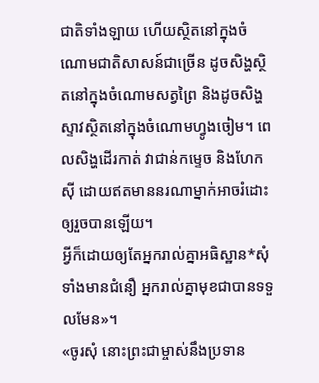ជាតិទាំងឡាយ ហើយស្ថិតនៅក្នុងចំណោមជាតិសាសន៍ជាច្រើន ដូចសិង្ហស្ថិតនៅក្នុងចំណោមសត្វព្រៃ និងដូចសិង្ហស្ទាវស្ថិតនៅក្នុងចំណោមហ្វូងចៀម។ ពេលសិង្ហដើរកាត់ វាជាន់កម្ទេច និងហែកស៊ី ដោយឥតមាននរណាម្នាក់អាចរំដោះ ឲ្យរួចបានឡើយ។
អ្វីក៏ដោយឲ្យតែអ្នករាល់គ្នាអធិស្ឋាន*សុំទាំងមានជំនឿ អ្នករាល់គ្នាមុខជាបានទទួលមែន»។
«ចូរសុំ នោះព្រះជាម្ចាស់នឹងប្រទាន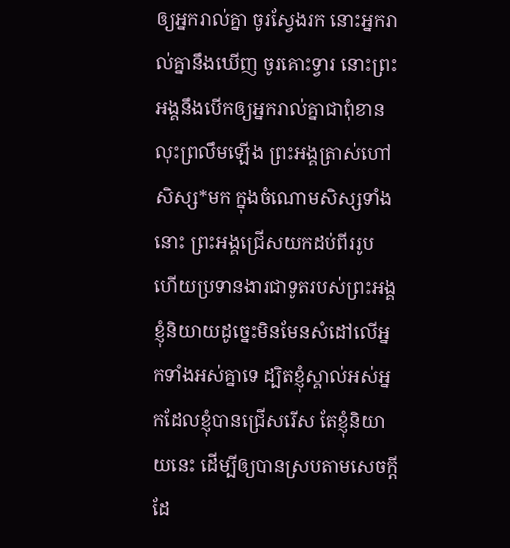ឲ្យអ្នករាល់គ្នា ចូរស្វែងរក នោះអ្នករាល់គ្នានឹងឃើញ ចូរគោះទ្វារ នោះព្រះអង្គនឹងបើកឲ្យអ្នករាល់គ្នាជាពុំខាន
លុះព្រលឹមឡើង ព្រះអង្គត្រាស់ហៅសិស្ស*មក ក្នុងចំណោមសិស្សទាំងនោះ ព្រះអង្គជ្រើសយកដប់ពីររូប ហើយប្រទានងារជាទូតរបស់ព្រះអង្គ
ខ្ញុំនិយាយដូច្នេះមិនមែនសំដៅលើអ្នកទាំងអស់គ្នាទេ ដ្បិតខ្ញុំស្គាល់អស់អ្នកដែលខ្ញុំបានជ្រើសរើស តែខ្ញុំនិយាយនេះ ដើម្បីឲ្យបានស្របតាមសេចក្ដីដែ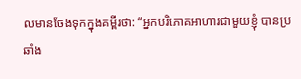លមានចែងទុកក្នុងគម្ពីរថា: “អ្នកបរិភោគអាហារជាមួយខ្ញុំ បានប្រឆាំង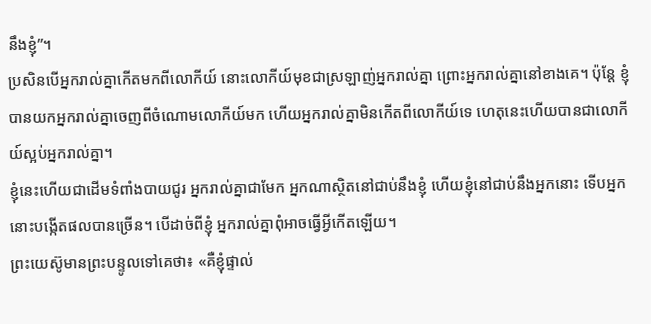នឹងខ្ញុំ”។
ប្រសិនបើអ្នករាល់គ្នាកើតមកពីលោកីយ៍ នោះលោកីយ៍មុខជាស្រឡាញ់អ្នករាល់គ្នា ព្រោះអ្នករាល់គ្នានៅខាងគេ។ ប៉ុន្តែ ខ្ញុំបានយកអ្នករាល់គ្នាចេញពីចំណោមលោកីយ៍មក ហើយអ្នករាល់គ្នាមិនកើតពីលោកីយ៍ទេ ហេតុនេះហើយបានជាលោកីយ៍ស្អប់អ្នករាល់គ្នា។
ខ្ញុំនេះហើយជាដើមទំពាំងបាយជូរ អ្នករាល់គ្នាជាមែក អ្នកណាស្ថិតនៅជាប់នឹងខ្ញុំ ហើយខ្ញុំនៅជាប់នឹងអ្នកនោះ ទើបអ្នកនោះបង្កើតផលបានច្រើន។ បើដាច់ពីខ្ញុំ អ្នករាល់គ្នាពុំអាចធ្វើអ្វីកើតឡើយ។
ព្រះយេស៊ូមានព្រះបន្ទូលទៅគេថា៖ «គឺខ្ញុំផ្ទាល់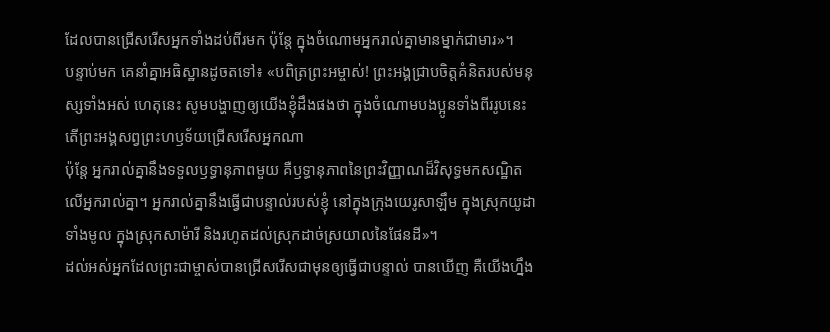ដែលបានជ្រើសរើសអ្នកទាំងដប់ពីរមក ប៉ុន្តែ ក្នុងចំណោមអ្នករាល់គ្នាមានម្នាក់ជាមារ»។
បន្ទាប់មក គេនាំគ្នាអធិស្ឋានដូចតទៅ៖ «បពិត្រព្រះអម្ចាស់! ព្រះអង្គជ្រាបចិត្តគំនិតរបស់មនុស្សទាំងអស់ ហេតុនេះ សូមបង្ហាញឲ្យយើងខ្ញុំដឹងផងថា ក្នុងចំណោមបងប្អូនទាំងពីររូបនេះ តើព្រះអង្គសព្វព្រះហឫទ័យជ្រើសរើសអ្នកណា
ប៉ុន្តែ អ្នករាល់គ្នានឹងទទួលឫទ្ធានុភាពមួយ គឺឫទ្ធានុភាពនៃព្រះវិញ្ញាណដ៏វិសុទ្ធមកសណ្ឋិតលើអ្នករាល់គ្នា។ អ្នករាល់គ្នានឹងធ្វើជាបន្ទាល់របស់ខ្ញុំ នៅក្នុងក្រុងយេរូសាឡឹម ក្នុងស្រុកយូដាទាំងមូល ក្នុងស្រុកសាម៉ារី និងរហូតដល់ស្រុកដាច់ស្រយាលនៃផែនដី»។
ដល់អស់អ្នកដែលព្រះជាម្ចាស់បានជ្រើសរើសជាមុនឲ្យធ្វើជាបន្ទាល់ បានឃើញ គឺយើងហ្នឹង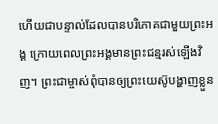ហើយជាបន្ទាល់ដែលបានបរិភោគជាមួយព្រះអង្គ ក្រោយពេលព្រះអង្គមានព្រះជន្មរស់ឡើងវិញ។ ព្រះជាម្ចាស់ពុំបានឲ្យព្រះយេស៊ូបង្ហាញខ្លួន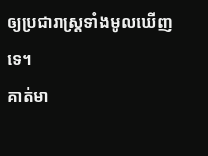ឲ្យប្រជារាស្ដ្រទាំងមូលឃើញទេ។
គាត់មា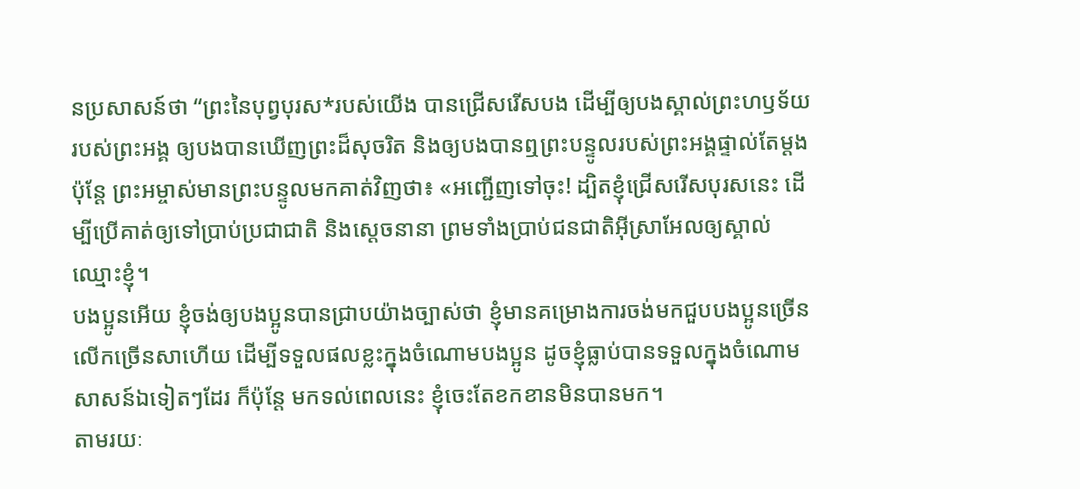នប្រសាសន៍ថា “ព្រះនៃបុព្វបុរស*របស់យើង បានជ្រើសរើសបង ដើម្បីឲ្យបងស្គាល់ព្រះហឫទ័យរបស់ព្រះអង្គ ឲ្យបងបានឃើញព្រះដ៏សុចរិត និងឲ្យបងបានឮព្រះបន្ទូលរបស់ព្រះអង្គផ្ទាល់តែម្ដង
ប៉ុន្តែ ព្រះអម្ចាស់មានព្រះបន្ទូលមកគាត់វិញថា៖ «អញ្ជើញទៅចុះ! ដ្បិតខ្ញុំជ្រើសរើសបុរសនេះ ដើម្បីប្រើគាត់ឲ្យទៅប្រាប់ប្រជាជាតិ និងស្ដេចនានា ព្រមទាំងប្រាប់ជនជាតិអ៊ីស្រាអែលឲ្យស្គាល់ឈ្មោះខ្ញុំ។
បងប្អូនអើយ ខ្ញុំចង់ឲ្យបងប្អូនបានជ្រាបយ៉ាងច្បាស់ថា ខ្ញុំមានគម្រោងការចង់មកជួបបងប្អូនច្រើនលើកច្រើនសាហើយ ដើម្បីទទួលផលខ្លះក្នុងចំណោមបងប្អូន ដូចខ្ញុំធ្លាប់បានទទួលក្នុងចំណោមសាសន៍ឯទៀតៗដែរ ក៏ប៉ុន្តែ មកទល់ពេលនេះ ខ្ញុំចេះតែខកខានមិនបានមក។
តាមរយៈ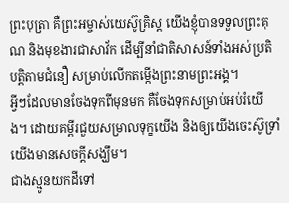ព្រះបុត្រា គឺព្រះអម្ចាស់យេស៊ូគ្រិស្ត យើងខ្ញុំបានទទួលព្រះគុណ និងមុខងារជាសាវ័ក ដើម្បីនាំជាតិសាសន៍ទាំងអស់ប្រតិបត្តិតាមជំនឿ សម្រាប់លើកតម្កើងព្រះនាមព្រះអង្គ។
អ្វីៗដែលមានចែងទុកពីមុនមក គឺចែងទុកសម្រាប់អប់រំយើង។ ដោយគម្ពីរជួយសម្រាលទុក្ខយើង និងឲ្យយើងចេះស៊ូទ្រាំ យើងមានសេចក្ដីសង្ឃឹម។
ជាងស្មូនយកដីទៅ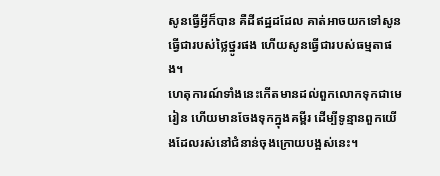សូនធ្វើអ្វីក៏បាន គឺដីឥដ្ឋដដែល គាត់អាចយកទៅសូនធ្វើជារបស់ថ្លៃថ្នូរផង ហើយសូនធ្វើជារបស់ធម្មតាផង។
ហេតុការណ៍ទាំងនេះកើតមានដល់ពួកលោកទុកជាមេរៀន ហើយមានចែងទុកក្នុងគម្ពីរ ដើម្បីទូន្មានពួកយើងដែលរស់នៅជំនាន់ចុងក្រោយបង្អស់នេះ។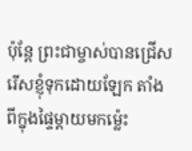ប៉ុន្តែ ព្រះជាម្ចាស់បានជ្រើសរើសខ្ញុំទុកដោយឡែក តាំងពីក្នុងផ្ទៃម្ដាយមកម៉្លេះ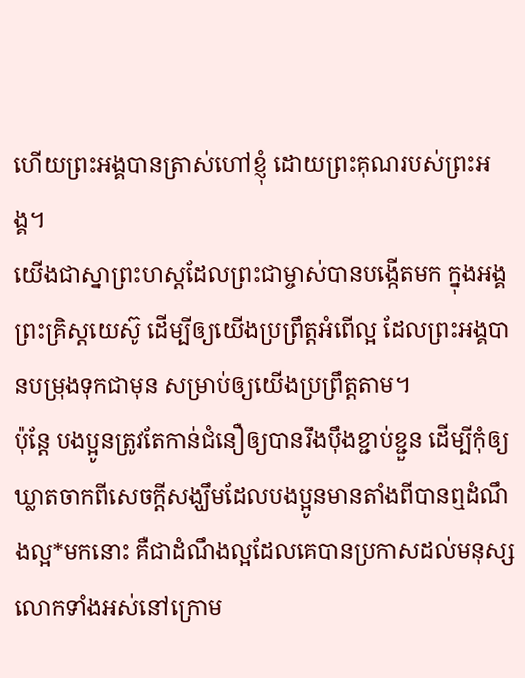ហើយព្រះអង្គបានត្រាស់ហៅខ្ញុំ ដោយព្រះគុណរបស់ព្រះអង្គ។
យើងជាស្នាព្រះហស្ដដែលព្រះជាម្ចាស់បានបង្កើតមក ក្នុងអង្គព្រះគ្រិស្តយេស៊ូ ដើម្បីឲ្យយើងប្រព្រឹត្តអំពើល្អ ដែលព្រះអង្គបានបម្រុងទុកជាមុន សម្រាប់ឲ្យយើងប្រព្រឹត្តតាម។
ប៉ុន្តែ បងប្អូនត្រូវតែកាន់ជំនឿឲ្យបានរឹងប៉ឹងខ្ជាប់ខ្ជួន ដើម្បីកុំឲ្យឃ្លាតចាកពីសេចក្ដីសង្ឃឹមដែលបងប្អូនមានតាំងពីបានឮដំណឹងល្អ*មកនោះ គឺជាដំណឹងល្អដែលគេបានប្រកាសដល់មនុស្សលោកទាំងអស់នៅក្រោម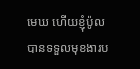មេឃ ហើយខ្ញុំប៉ូល បានទទួលមុខងារប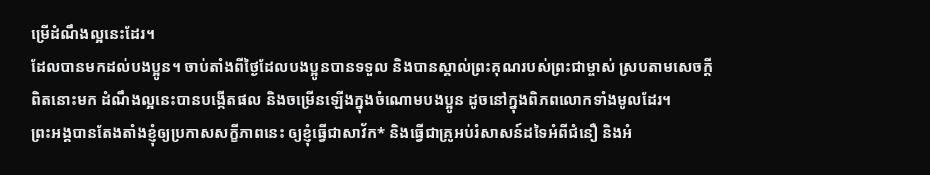ម្រើដំណឹងល្អនេះដែរ។
ដែលបានមកដល់បងប្អូន។ ចាប់តាំងពីថ្ងៃដែលបងប្អូនបានទទួល និងបានស្គាល់ព្រះគុណរបស់ព្រះជាម្ចាស់ ស្របតាមសេចក្ដីពិតនោះមក ដំណឹងល្អនេះបានបង្កើតផល និងចម្រើនឡើងក្នុងចំណោមបងប្អូន ដូចនៅក្នុងពិភពលោកទាំងមូលដែរ។
ព្រះអង្គបានតែងតាំងខ្ញុំឲ្យប្រកាសសក្ខីភាពនេះ ឲ្យខ្ញុំធ្វើជាសាវ័ក* និងធ្វើជាគ្រូអប់រំសាសន៍ដទៃអំពីជំនឿ និងអំ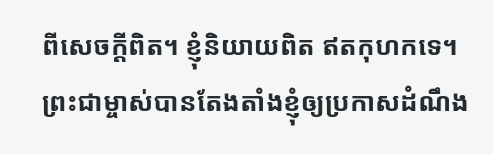ពីសេចក្ដីពិត។ ខ្ញុំនិយាយពិត ឥតកុហកទេ។
ព្រះជាម្ចាស់បានតែងតាំងខ្ញុំឲ្យប្រកាសដំណឹង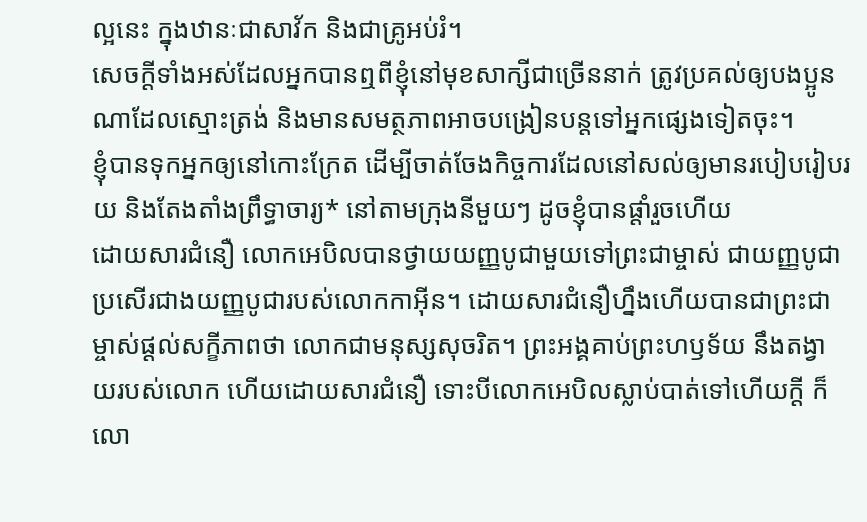ល្អនេះ ក្នុងឋានៈជាសាវ័ក និងជាគ្រូអប់រំ។
សេចក្ដីទាំងអស់ដែលអ្នកបានឮពីខ្ញុំនៅមុខសាក្សីជាច្រើននាក់ ត្រូវប្រគល់ឲ្យបងប្អូនណាដែលស្មោះត្រង់ និងមានសមត្ថភាពអាចបង្រៀនបន្តទៅអ្នកផ្សេងទៀតចុះ។
ខ្ញុំបានទុកអ្នកឲ្យនៅកោះក្រែត ដើម្បីចាត់ចែងកិច្ចការដែលនៅសល់ឲ្យមានរបៀបរៀបរយ និងតែងតាំងព្រឹទ្ធាចារ្យ* នៅតាមក្រុងនីមួយៗ ដូចខ្ញុំបានផ្ដាំរួចហើយ
ដោយសារជំនឿ លោកអេបិលបានថ្វាយយញ្ញបូជាមួយទៅព្រះជាម្ចាស់ ជាយញ្ញបូជាប្រសើរជាងយញ្ញបូជារបស់លោកកាអ៊ីន។ ដោយសារជំនឿហ្នឹងហើយបានជាព្រះជាម្ចាស់ផ្ដល់សក្ខីភាពថា លោកជាមនុស្សសុចរិត។ ព្រះអង្គគាប់ព្រះហឫទ័យ នឹងតង្វាយរបស់លោក ហើយដោយសារជំនឿ ទោះបីលោកអេបិលស្លាប់បាត់ទៅហើយក្ដី ក៏លោ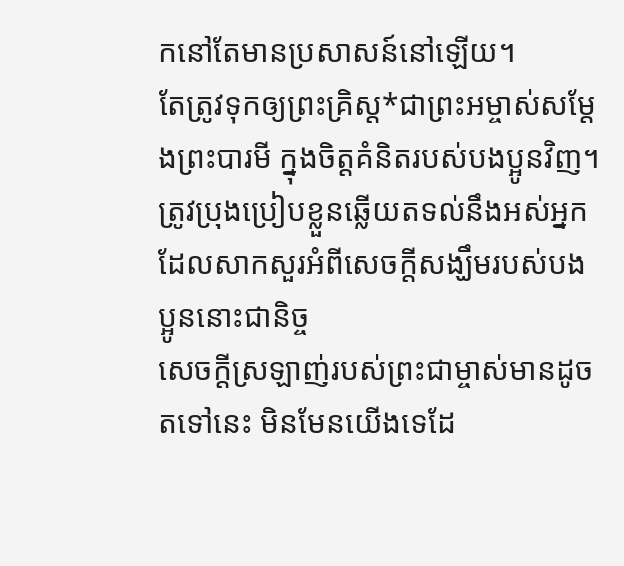កនៅតែមានប្រសាសន៍នៅឡើយ។
តែត្រូវទុកឲ្យព្រះគ្រិស្ត*ជាព្រះអម្ចាស់សម្តែងព្រះបារមី ក្នុងចិត្តគំនិតរបស់បងប្អូនវិញ។ ត្រូវប្រុងប្រៀបខ្លួនឆ្លើយតទល់នឹងអស់អ្នកដែលសាកសួរអំពីសេចក្ដីសង្ឃឹមរបស់បងប្អូននោះជានិច្ច
សេចក្ដីស្រឡាញ់របស់ព្រះជាម្ចាស់មានដូចតទៅនេះ មិនមែនយើងទេដែ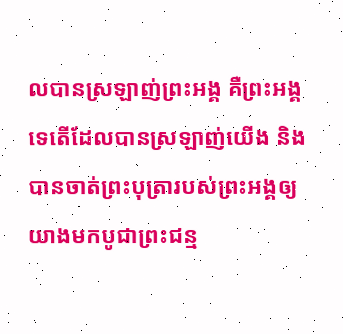លបានស្រឡាញ់ព្រះអង្គ គឺព្រះអង្គទេតើដែលបានស្រឡាញ់យើង និងបានចាត់ព្រះបុត្រារបស់ព្រះអង្គឲ្យយាងមកបូជាព្រះជន្ម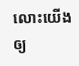លោះយើងឲ្យ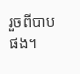រួចពីបាបផង។